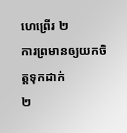ហេព្រើរ ២
ការព្រមានឲ្យយកចិត្ដទុកដាក់
២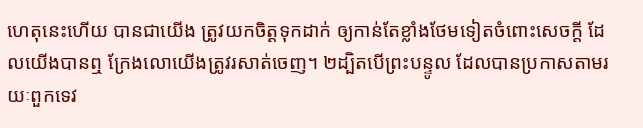ហេតុនេះហើយ បានជាយើង ត្រូវយកចិត្ដទុកដាក់ ឲ្យកាន់តែខ្លាំងថែមទៀតចំពោះសេចក្ដី ដែលយើងបានឮ ក្រែងលោយើងត្រូវរសាត់ចេញ។ ២ដ្បិតបើព្រះបន្ទូល ដែលបានប្រកាសតាមរយៈពួកទេវ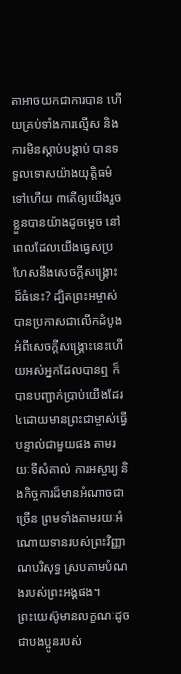តាអាចយកជាការបាន ហើយគ្រប់ទាំងការល្មើស និងការមិនស្តាប់បង្គាប់ បានទទួលទោសយ៉ាងយុត្តិធម៌ទៅហើយ ៣តើឲ្យយើងរួចខ្លួនបានយ៉ាងដូចម្តេច នៅពេលដែលយើងធ្វេសប្រហែសនឹងសេចក្ដីសង្គ្រោះ ដ៏ធំនេះ? ដ្បិតព្រះអម្ចាស់បានប្រកាសជាលើកដំបូងអំពីសេចក្ដីសង្គ្រោះនេះហើយអស់អ្នកដែលបានឮ ក៏បានបញ្ជាក់ប្រាប់យើងដែរ ៤ដោយមានព្រះជាម្ចាស់ធ្វើបន្ទាល់ជាមួយផង តាមរយៈទីសំគាល់ ការអស្ចារ្យ និងកិច្ចការដ៏មានអំណាចជាច្រើន ព្រមទាំងតាមរយៈអំណោយទានរបស់ព្រះវិញ្ញាណបរិសុទ្ធ ស្របតាមបំណងរបស់ព្រះអង្គផង។
ព្រះយេស៊ូមានលក្ខណៈដូចជាបងប្អូនរបស់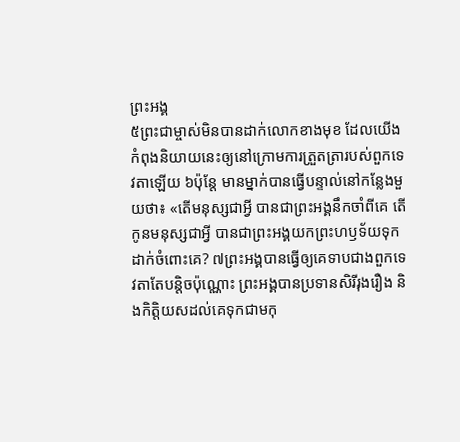ព្រះអង្គ
៥ព្រះជាម្ចាស់មិនបានដាក់លោកខាងមុខ ដែលយើងកំពុងនិយាយនេះឲ្យនៅក្រោមការត្រួតត្រារបស់ពួកទេវតាឡើយ ៦ប៉ុន្ដែ មានម្នាក់បានធ្វើបន្ទាល់នៅកន្លែងមួយថា៖ «តើមនុស្សជាអ្វី បានជាព្រះអង្គនឹកចាំពីគេ តើកូនមនុស្សជាអ្វី បានជាព្រះអង្គយកព្រះហឫទ័យទុកដាក់ចំពោះគេ? ៧ព្រះអង្គបានធ្វើឲ្យគេទាបជាងពួកទេវតាតែបន្ដិចប៉ុណ្ណោះ ព្រះអង្គបានប្រទានសិរីរុងរឿង និងកិត្តិយសដល់គេទុកជាមកុ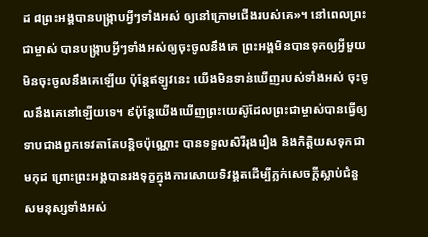ដ ៨ព្រះអង្គបានបង្រ្កាបអ្វីៗទាំងអស់ ឲ្យនៅក្រោមជើងរបស់គេ»។ នៅពេលព្រះជាម្ចាស់ បានបង្រ្កាបអ្វីៗទាំងអស់ឲ្យចុះចូលនឹងគេ ព្រះអង្គមិនបានទុកឲ្យអ្វីមួយ មិនចុះចូលនឹងគេឡើយ ប៉ុន្ដែឥឡូវនេះ យើងមិនទាន់ឃើញរបស់ទាំងអស់ ចុះចូលនឹងគេនៅឡើយទេ។ ៩ប៉ុន្ដែយើងឃើញព្រះយេស៊ូដែលព្រះជាម្ចាស់បានធ្វើឲ្យទាបជាងពួកទេវតាតែបន្ដិចប៉ុណ្ណោះ បានទទួលសិរីរុងរឿង និងកិត្តិយសទុកជាមកុដ ព្រោះព្រះអង្គបានរងទុក្ខក្នុងការសោយទិវង្គតដើម្បីភ្លក់សេចក្តីស្លាប់ជំនួសមនុស្សទាំងអស់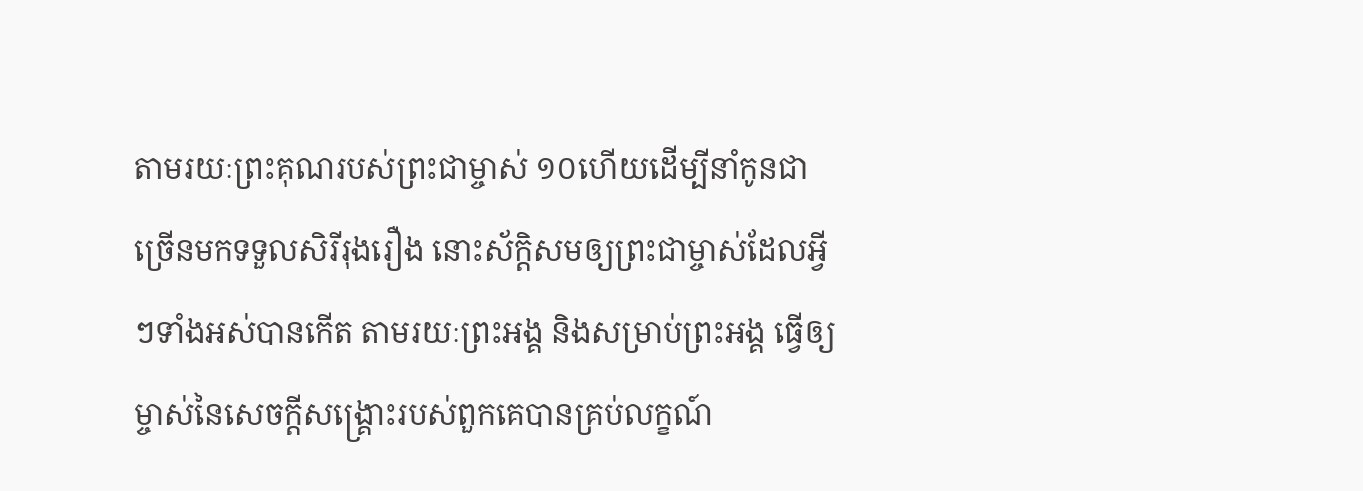តាមរយៈព្រះគុណរបស់ព្រះជាម្ចាស់ ១០ហើយដើម្បីនាំកូនជាច្រើនមកទទួលសិរីរុងរឿង នោះស័ក្ដិសមឲ្យព្រះជាម្ចាស់ដែលអ្វីៗទាំងអស់បានកើត តាមរយៈព្រះអង្គ និងសម្រាប់ព្រះអង្គ ធ្វើឲ្យម្ចាស់នៃសេចក្ដីសង្រ្គោះរបស់ពួកគេបានគ្រប់លក្ខណ៍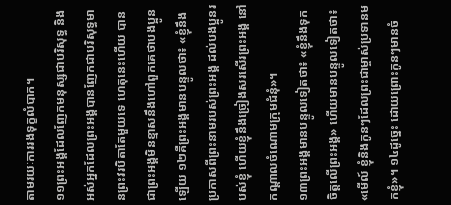តាមរយៈការរងទុក្ខលំបាក។
១១ព្រះអង្គដែលញែកមនុស្សជាបរិសុទ្ធ និង អស់អ្នកដែលព្រះអង្គបានញែកជាបរិសុទ្ធមានព្រះវរបិតាតែមួយទេ ហេតុនេះហើយ បានជាព្រះអង្គមិនខ្មាសនឹងហៅពួកគេថាបងប្អូនឡើយ ១២គឺព្រះអង្គមានបន្ទូលថា៖ «ខ្ញុំនឹងប្រកាសពីព្រះនាមរបស់ព្រះអង្គ ដល់បងប្អូនរបស់ខ្ញុំ ហើយខ្ញុំនឹងច្រៀងសរសើរព្រះអង្គ នៅកណ្តាលចំណោមក្រុមជំនុំ»។
១៣ព្រះអង្គមានបន្ទូលទៀតថា៖ «ខ្ញុំនឹងទុកចិត្តលើព្រះអង្គ» ហើយមានបន្ទូលទៀតថា៖ «មើល៍ ខ្ញុំនិងកូនៗដែលព្រះជាម្ចាស់ប្រទានមកខ្ញុំ»។ ១៤ដូច្នេះ ដោយព្រោះកូនៗមានចំ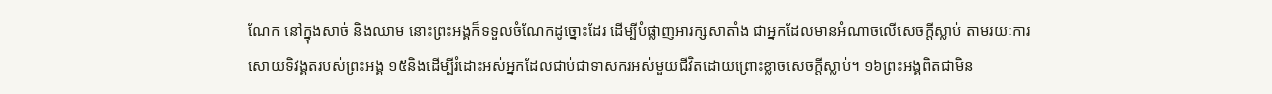ណែក នៅក្នុងសាច់ និងឈាម នោះព្រះអង្គក៏ទទួលចំណែកដូច្នោះដែរ ដើម្បីបំផ្លាញអារក្សសាតាំង ជាអ្នកដែលមានអំណាចលើសេចក្ដីស្លាប់ តាមរយៈការសោយទិវង្គតរបស់ព្រះអង្គ ១៥និងដើម្បីរំដោះអស់អ្នកដែលជាប់ជាទាសករអស់មួយជីវិតដោយព្រោះខ្លាចសេចក្ដីស្លាប់។ ១៦ព្រះអង្គពិតជាមិន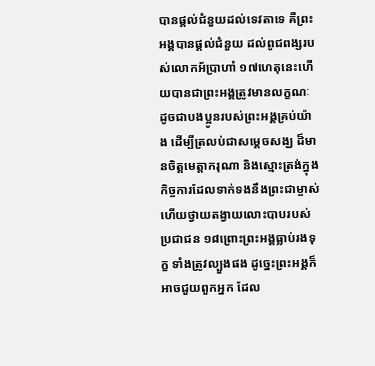បានផ្ដល់ជំនួយដល់ទេវតាទេ គឺព្រះអង្គបានផ្ដល់ជំនួយ ដល់ពូជពង្សរបស់លោកអ័ប្រាហាំ ១៧ហេតុនេះហើយបានជាព្រះអង្គត្រូវមានលក្ខណៈ ដូចជាបងប្អូនរបស់ព្រះអង្គគ្រប់យ៉ាង ដើម្បីត្រលប់ជាសម្ដេចសង្ឃ ដ៏មានចិត្ដមេត្តាករុណា និងស្មោះត្រង់ក្នុងកិច្ចការដែលទាក់ទងនឹងព្រះជាម្ចាស់ ហើយថ្វាយតង្វាយលោះបាបរបស់ប្រជាជន ១៨ព្រោះព្រះអង្គធ្លាប់រងទុក្ខ ទាំងត្រូវល្បួងផង ដូច្នេះព្រះអង្គក៏អាចជួយពួកអ្នក ដែល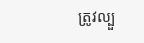ត្រូវល្បួ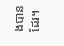ងបានដែរ។